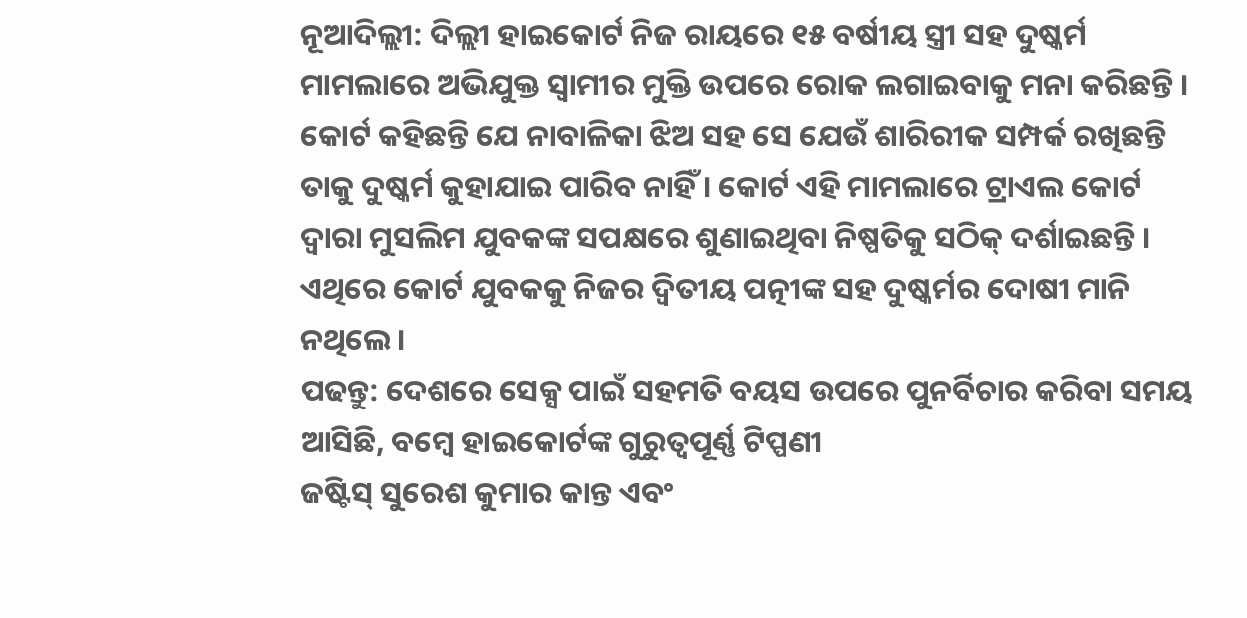ନୂଆଦିଲ୍ଲୀ: ଦିଲ୍ଲୀ ହାଇକୋର୍ଟ ନିଜ ରାୟରେ ୧୫ ବର୍ଷୀୟ ସ୍ତ୍ରୀ ସହ ଦୁଷ୍କର୍ମ ମାମଲାରେ ଅଭିଯୁକ୍ତ ସ୍ୱାମୀର ମୁକ୍ତି ଉପରେ ରୋକ ଲଗାଇବାକୁ ମନା କରିଛନ୍ତି । କୋର୍ଟ କହିଛନ୍ତି ଯେ ନାବାଳିକା ଝିଅ ସହ ସେ ଯେଉଁ ଶାରିରୀକ ସମ୍ପର୍କ ରଖିଛନ୍ତି ତାକୁ ଦୁଷ୍କର୍ମ କୁହାଯାଇ ପାରିବ ନାହିଁ । କୋର୍ଟ ଏହି ମାମଲାରେ ଟ୍ରାଏଲ କୋର୍ଟ ଦ୍ୱାରା ମୁସଲିମ ଯୁବକଙ୍କ ସପକ୍ଷରେ ଶୁଣାଇଥିବା ନିଷ୍ପତିକୁ ସଠିକ୍ ଦର୍ଶାଇଛନ୍ତି । ଏଥିରେ କୋର୍ଟ ଯୁବକକୁ ନିଜର ଦ୍ୱିତୀୟ ପତ୍ନୀଙ୍କ ସହ ଦୁଷ୍କର୍ମର ଦୋଷୀ ମାନି ନଥିଲେ ।
ପଢନ୍ତୁ: ଦେଶରେ ସେକ୍ସ ପାଇଁ ସହମତି ବୟସ ଉପରେ ପୁନର୍ବିଚାର କରିବା ସମୟ ଆସିଛି, ବମ୍ୱେ ହାଇକୋର୍ଟଙ୍କ ଗୁରୁତ୍ୱପୂର୍ଣ୍ଣ ଟିପ୍ପଣୀ
ଜଷ୍ଟିସ୍ ସୁରେଶ କୁମାର କାନ୍ତ ଏବଂ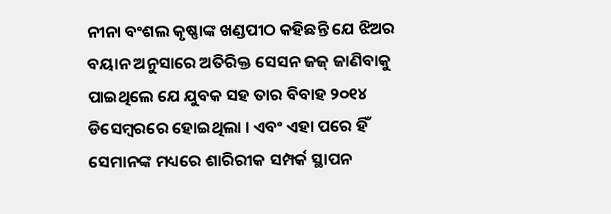ନୀନା ବଂଶଲ କୃଷ୍ଣାଙ୍କ ଖଣ୍ଡପୀଠ କହିଛନ୍ତି ଯେ ଝିଅର ବୟାନ ଅନୁସାରେ ଅତିରିକ୍ତ ସେସନ ଜଜ୍ ଜାଣିବାକୁ ପାଇଥିଲେ ଯେ ଯୁବକ ସହ ତାର ବିବାହ ୨୦୧୪ ଡିସେମ୍ୱରରେ ହୋଇଥିଲା । ଏବଂ ଏହା ପରେ ହିଁ ସେମାନଙ୍କ ମଧ୍ୟରେ ଶାରିରୀକ ସମ୍ପର୍କ ସ୍ଥାପନ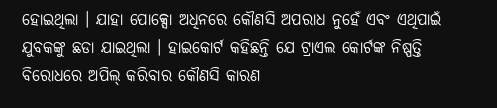ହୋଇଥିଲା । ଯାହା ପୋକ୍ସୋ ଅଧିନରେ କୌଣସି ଅପରାଧ ନୁହେଁ ଏବଂ ଏଥିପାଇଁ ଯୁବକଙ୍କୁ ଛଡା ଯାଇଥିଲା । ହାଇକୋର୍ଟ କହିଛନ୍ତି ଯେ ଟ୍ରାଏଲ କୋର୍ଟଙ୍କ ନିଷ୍ପତ୍ତି ବିରୋଧରେ ଅପିଲ୍ କରିବାର କୌଣସି କାରଣ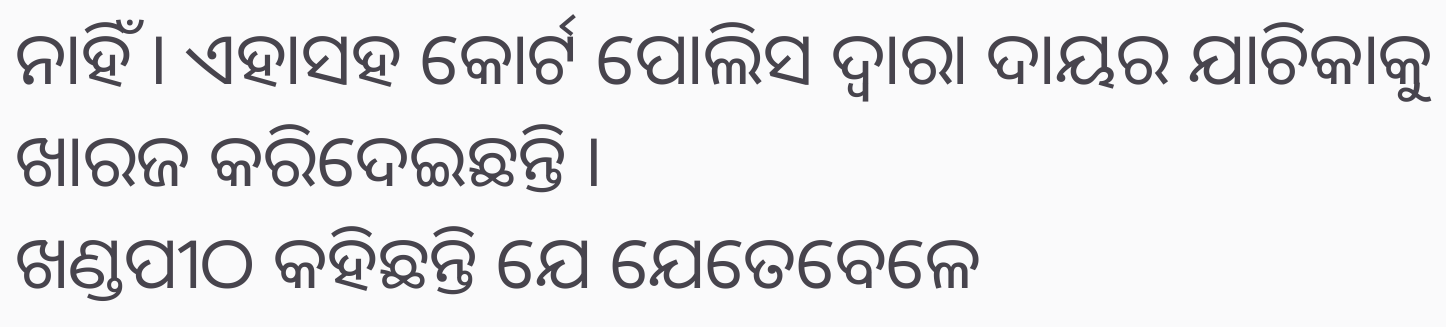ନାହିଁ । ଏହାସହ କୋର୍ଟ ପୋଲିସ ଦ୍ୱାରା ଦାୟର ଯାଚିକାକୁ ଖାରଜ କରିଦେଇଛନ୍ତି ।
ଖଣ୍ଡପୀଠ କହିଛନ୍ତି ଯେ ଯେତେବେଳେ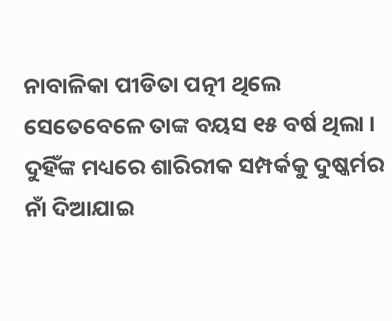ନାବାଳିକା ପୀଡିତା ପତ୍ନୀ ଥିଲେ ସେତେବେଳେ ତାଙ୍କ ବୟସ ୧୫ ବର୍ଷ ଥିଲା । ଦୁହିଁଙ୍କ ମଧ୍ୟରେ ଶାରିରୀକ ସମ୍ପର୍କକୁ ଦୁଷ୍କର୍ମର ନାଁ ଦିଆଯାଇ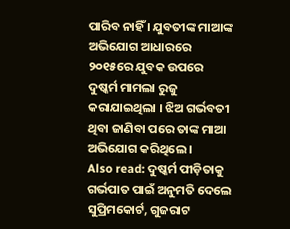ପାରିବ ନାହିଁ । ଯୁବତୀଙ୍କ ମାଆଙ୍କ ଅଭିଯୋଗ ଆଧାରରେ ୨୦୧୫ରେ ଯୁବକ ଉପରେ ଦୁଷ୍କର୍ମ ମାମଲା ରୁଜୁ କରାଯାଇଥିଲା । ଝିଅ ଗର୍ଭବତୀ ଥିବା ଜାଣିବା ପରେ ତାଙ୍କ ମାଆ ଅଭିଯୋଗ କରିଥିଲେ ।
Also read: ଦୁଷ୍କର୍ମ ପୀଡ଼ିତାକୁ ଗର୍ଭପାତ ପାଇଁ ଅନୁମତି ଦେଲେ ସୁପ୍ରିମକୋର୍ଟ, ଗୁଜରାଟ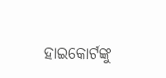ହାଇକୋର୍ଟଙ୍କୁ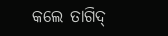କଲେ ତାଗିଦ୍